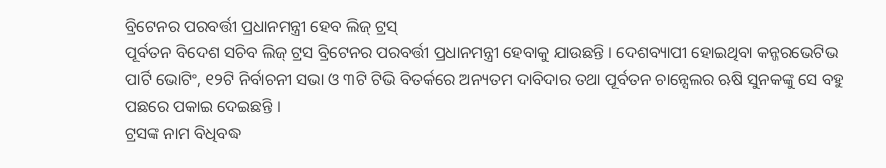ବ୍ରିଟେନର ପରବର୍ତ୍ତୀ ପ୍ରଧାନମନ୍ତ୍ରୀ ହେବ ଲିଜ୍ ଟ୍ରସ୍
ପୂର୍ବତନ ବିଦେଶ ସଚିବ ଲିଜ୍ ଟ୍ରସ ବ୍ରିଟେନର ପରବର୍ତ୍ତୀ ପ୍ରଧାନମନ୍ତ୍ରୀ ହେବାକୁ ଯାଉଛନ୍ତି । ଦେଶବ୍ୟାପୀ ହୋଇଥିବା କନ୍ଜରଭେଟିଭ ପାର୍ଟି ଭୋଟିଂ, ୧୨ଟି ନିର୍ବାଚନୀ ସଭା ଓ ୩ଟି ଟିଭି ବିତର୍କରେ ଅନ୍ୟତମ ଦାବିଦାର ତଥା ପୂର୍ବତନ ଚାନ୍ସେଲର ଋଷି ସୁନକଙ୍କୁ ସେ ବହୁ ପଛରେ ପକାଇ ଦେଇଛନ୍ତି ।
ଟ୍ରସଙ୍କ ନାମ ବିଧିବଦ୍ଧ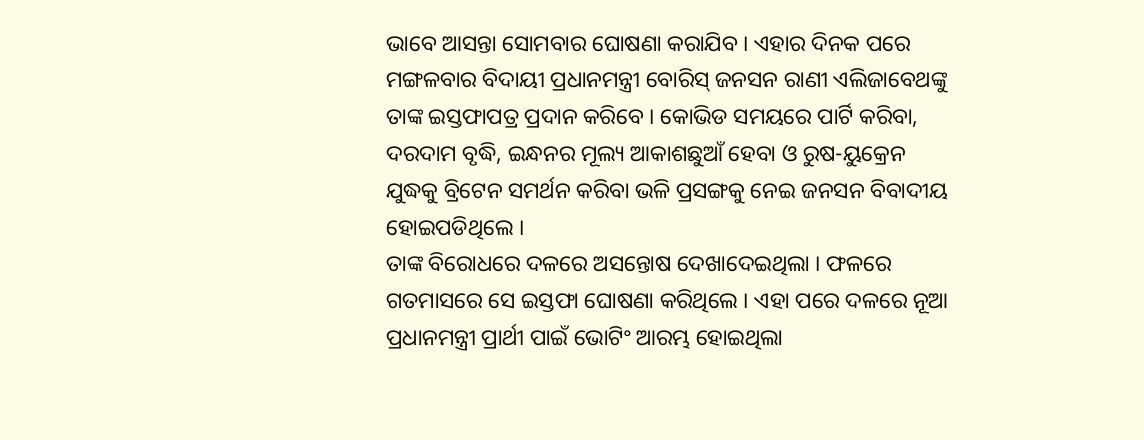ଭାବେ ଆସନ୍ତା ସୋମବାର ଘୋଷଣା କରାଯିବ । ଏହାର ଦିନକ ପରେ ମଙ୍ଗଳବାର ବିଦାୟୀ ପ୍ରଧାନମନ୍ତ୍ରୀ ବୋରିସ୍ ଜନସନ ରାଣୀ ଏଲିଜାବେଥଙ୍କୁ ତାଙ୍କ ଇସ୍ତଫାପତ୍ର ପ୍ରଦାନ କରିବେ । କୋଭିଡ ସମୟରେ ପାର୍ଟି କରିବା, ଦରଦାମ ବୃଦ୍ଧି, ଇନ୍ଧନର ମୂଲ୍ୟ ଆକାଶଛୁଆଁ ହେବା ଓ ରୁଷ-ୟୁକ୍ରେନ ଯୁଦ୍ଧକୁ ବ୍ରିଟେନ ସମର୍ଥନ କରିବା ଭଳି ପ୍ରସଙ୍ଗକୁ ନେଇ ଜନସନ ବିବାଦୀୟ ହୋଇପଡିଥିଲେ ।
ତାଙ୍କ ବିରୋଧରେ ଦଳରେ ଅସନ୍ତୋଷ ଦେଖାଦେଇଥିଲା । ଫଳରେ ଗତମାସରେ ସେ ଇସ୍ତଫା ଘୋଷଣା କରିଥିଲେ । ଏହା ପରେ ଦଳରେ ନୂଆ ପ୍ରଧାନମନ୍ତ୍ରୀ ପ୍ରାର୍ଥୀ ପାଇଁ ଭୋଟିଂ ଆରମ୍ଭ ହୋଇଥିଲା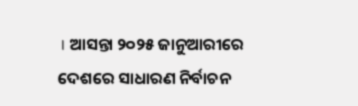। ଆସନ୍ତା ୨୦୨୫ ଜାନୁଆରୀରେ ଦେଶରେ ସାଧାରଣ ନିର୍ବାଚନ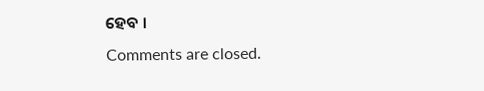ହେବ ।
Comments are closed.